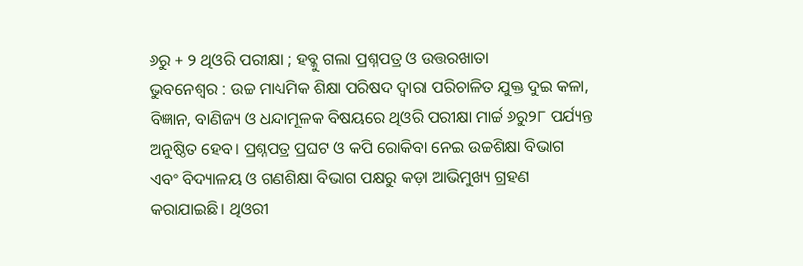୬ରୁ + ୨ ଥିଓରି ପରୀକ୍ଷା ; ହବ୍କୁ ଗଲା ପ୍ରଶ୍ନପତ୍ର ଓ ଉତ୍ତରଖାତା
ଭୁବନେଶ୍ୱର : ଉଚ୍ଚ ମାଧ୍ୟମିକ ଶିକ୍ଷା ପରିଷଦ ଦ୍ୱାରା ପରିଚାଳିତ ଯୁକ୍ତ ଦୁଇ କଳା, ବିଜ୍ଞାନ, ବାଣିଜ୍ୟ ଓ ଧନ୍ଦାମୂଳକ ବିଷୟରେ ଥିଓରି ପରୀକ୍ଷା ମାର୍ଚ୍ଚ ୬ରୁ୨୮ ପର୍ଯ୍ୟନ୍ତ ଅନୁଷ୍ଠିତ ହେବ। ପ୍ରଶ୍ନପତ୍ର ପ୍ରଘଟ ଓ କପି ରୋକିବା ନେଇ ଉଚ୍ଚଶିକ୍ଷା ବିଭାଗ ଏବଂ ବିଦ୍ୟାଳୟ ଓ ଗଣଶିକ୍ଷା ବିଭାଗ ପକ୍ଷରୁ କଡ଼ା ଆଭିମୁଖ୍ୟ ଗ୍ରହଣ କରାଯାଇଛି। ଥିଓରୀ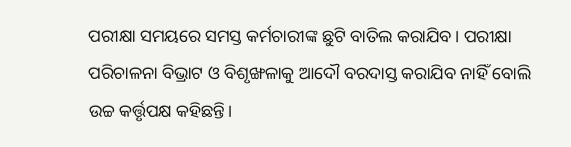ପରୀକ୍ଷା ସମୟରେ ସମସ୍ତ କର୍ମଚାରୀଙ୍କ ଛୁଟି ବାତିଲ କରାଯିବ। ପରୀକ୍ଷା ପରିଚାଳନା ବିଭ୍ରାଟ ଓ ବିଶୃଙ୍ଖଳାକୁ ଆଦୌ ବରଦାସ୍ତ କରାଯିବ ନାହିଁ ବୋଲି ଉଚ୍ଚ କର୍ତ୍ତୃପକ୍ଷ କହିଛନ୍ତି।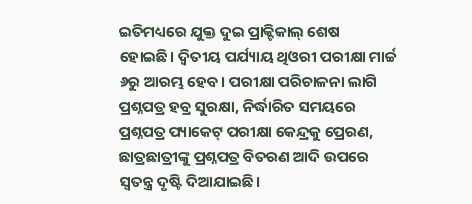ଇତିମଧ୍ୟରେ ଯୁକ୍ତ ଦୁଇ ପ୍ରାକ୍ଟିକାଲ୍ ଶେଷ ହୋଇଛି। ଦ୍ୱିତୀୟ ପର୍ଯ୍ୟାୟ ଥିଓରୀ ପରୀକ୍ଷା ମାର୍ଚ୍ଚ ୬ରୁ ଆରମ୍ଭ ହେବ। ପରୀକ୍ଷା ପରିଚାଳନା ଲାଗି ପ୍ରଶ୍ନପତ୍ର ହବ୍ର ସୁରକ୍ଷା, ନିର୍ଦ୍ଧାରିତ ସମୟରେ ପ୍ରଶ୍ନପତ୍ର ପ୍ୟାକେଟ୍ ପରୀକ୍ଷା କେନ୍ଦ୍ରକୁ ପ୍ରେରଣ, ଛାତ୍ରଛାତ୍ରୀଙ୍କୁ ପ୍ରଶ୍ନପତ୍ର ବିତରଣ ଆଦି ଉପରେ ସ୍ୱତନ୍ତ୍ର ଦୃଷ୍ଟି ଦିଆଯାଇଛି।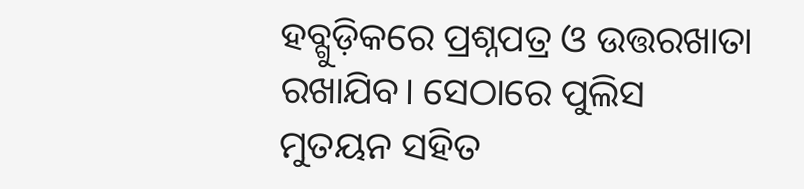ହବ୍ଗୁଡ଼ିକରେ ପ୍ରଶ୍ନପତ୍ର ଓ ଉତ୍ତରଖାତା ରଖାଯିବ। ସେଠାରେ ପୁଲିସ ମୁତୟନ ସହିତ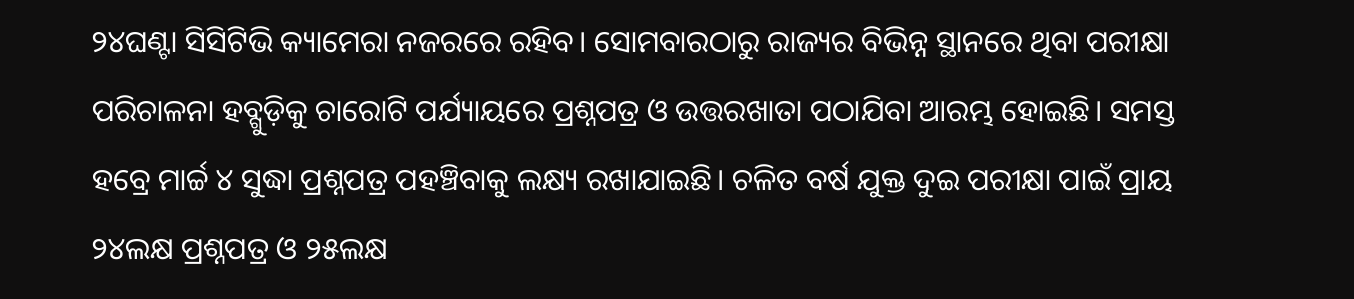୨୪ଘଣ୍ଟା ସିସିଟିଭି କ୍ୟାମେରା ନଜରରେ ରହିବ। ସୋମବାରଠାରୁ ରାଜ୍ୟର ବିଭିନ୍ନ ସ୍ଥାନରେ ଥିବା ପରୀକ୍ଷା ପରିଚାଳନା ହବ୍ଗୁଡ଼ିକୁ ଚାରୋଟି ପର୍ଯ୍ୟାୟରେ ପ୍ରଶ୍ନପତ୍ର ଓ ଉତ୍ତରଖାତା ପଠାଯିବା ଆରମ୍ଭ ହୋଇଛି। ସମସ୍ତ ହବ୍ରେ ମାର୍ଚ୍ଚ ୪ ସୁଦ୍ଧା ପ୍ରଶ୍ନପତ୍ର ପହଞ୍ଚିବାକୁ ଲକ୍ଷ୍ୟ ରଖାଯାଇଛି। ଚଳିତ ବର୍ଷ ଯୁକ୍ତ ଦୁଇ ପରୀକ୍ଷା ପାଇଁ ପ୍ରାୟ ୨୪ଲକ୍ଷ ପ୍ରଶ୍ନପତ୍ର ଓ ୨୫ଲକ୍ଷ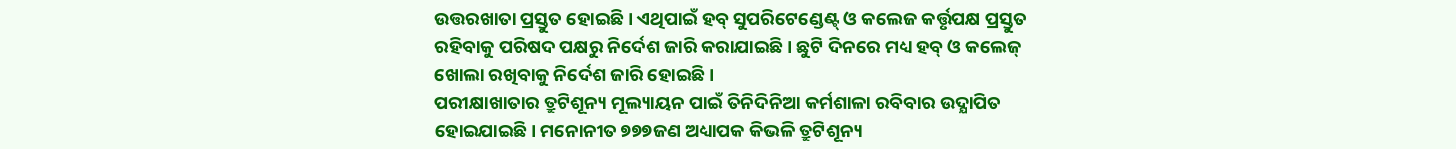ଉତ୍ତରଖାତା ପ୍ରସ୍ତୁତ ହୋଇଛି। ଏଥିପାଇଁ ହବ୍ ସୁପରିଟେଣ୍ଡେଣ୍ଟ୍ ଓ କଲେଜ କର୍ତ୍ତୃପକ୍ଷ ପ୍ରସ୍ତୁତ ରହିବାକୁ ପରିଷଦ ପକ୍ଷରୁ ନିର୍ଦେଶ ଜାରି କରାଯାଇଛି। ଛୁଟି ଦିନରେ ମଧ୍ୟ ହବ୍ ଓ କଲେଜ୍ ଖୋଲା ରଖିବାକୁ ନିର୍ଦେଶ ଜାରି ହୋଇଛି।
ପରୀକ୍ଷାଖାତାର ତ୍ରୁଟିଶୂନ୍ୟ ମୂଲ୍ୟାୟନ ପାଇଁ ତିନିଦିନିଆ କର୍ମଶାଳା ରବିବାର ଉଦ୍ଯାପିତ ହୋଇଯାଇଛି। ମନୋନୀତ ୭୭୭ଜଣ ଅଧ୍ୟାପକ କିଭଳି ତ୍ରୁଟିଶୂନ୍ୟ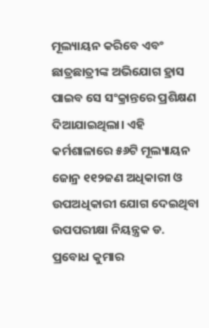ମୂଲ୍ୟାୟନ କରିବେ ଏବଂ ଛାତ୍ରଛାତ୍ରୀଙ୍କ ଅଭିଯୋଗ ହ୍ରାସ ପାଇବ ସେ ସଂକ୍ରାନ୍ତରେ ପ୍ରଶିକ୍ଷଣ ଦିଆଯାଇଥିଲା। ଏହି କର୍ମଶାଳାରେ ୫୬ଟି ମୂଲ୍ୟାୟନ ଜୋନ୍ର ୧୧୨ଜଣ ଅଧିକାରୀ ଓ ଉପଅଧିକାରୀ ଯୋଗ ଦେଇଥିବା ଉପପରୀକ୍ଷା ନିୟନ୍ତ୍ରକ ଡ. ପ୍ରବୋଧ କୁମାର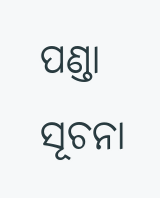ପଣ୍ଡା ସୂଚନା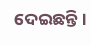ଦେଇଛନ୍ତି।